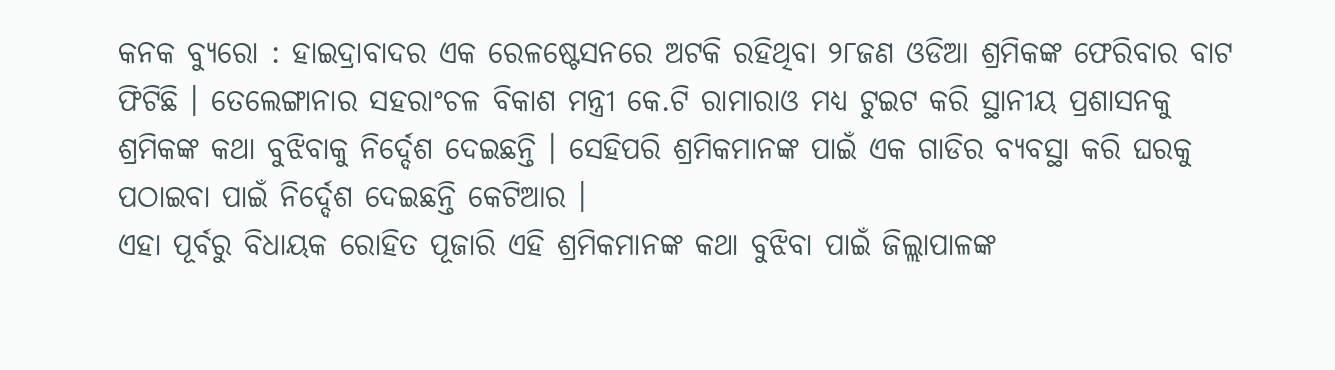କନକ ବ୍ୟୁରୋ : ହାଇଦ୍ରାବାଦର ଏକ ରେଳଷ୍ଟେସନରେ ଅଟକି ରହିଥିବା ୨୮ଜଣ ଓଡିଆ ଶ୍ରମିକଙ୍କ ଫେରିବାର ବାଟ ଫିଟିଛି । ତେଲେଙ୍ଗାନାର ସହରାଂଚଳ ବିକାଶ ମନ୍ତ୍ରୀ କେ.ଟି ରାମାରାଓ ମଧ୍ୟ ଟୁଇଟ କରି ସ୍ଥାନୀୟ ପ୍ରଶାସନକୁ ଶ୍ରମିକଙ୍କ କଥା ବୁଝିବାକୁ ନିର୍ଦ୍ଦେଶ ଦେଇଛନ୍ତି । ସେହିପରି ଶ୍ରମିକମାନଙ୍କ ପାଇଁ ଏକ ଗାଡିର ବ୍ୟବସ୍ଥା କରି ଘରକୁ ପଠାଇବା ପାଇଁ ନିର୍ଦ୍ଦେଶ ଦେଇଛନ୍ତି କେଟିଆର ।
ଏହା ପୂର୍ବରୁ ବିଧାୟକ ରୋହିତ ପୂଜାରି ଏହି ଶ୍ରମିକମାନଙ୍କ କଥା ବୁଝିବା ପାଇଁ ଜିଲ୍ଲାପାଳଙ୍କ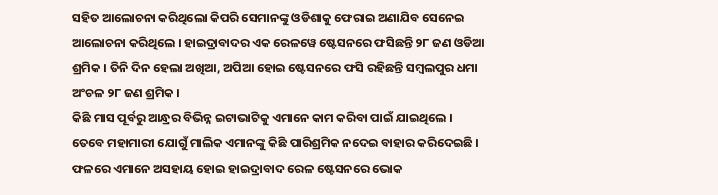ସହିତ ଆଲୋଚନା କରିଥିଲୋ କିପରି ସେମାନଙ୍କୁ ଓଡିଶାକୁ ଫେରାଇ ଅଣାଯିବ ସେନେଇ ଆଲୋଚନା କରିଥିଲେ । ହାଇଦ୍ରାବାଦର ଏକ ରେଳୱେ ଷ୍ଟେସନରେ ଫସିଛନ୍ତି ୨୮ ଜଣ ଓଡିଆ ଶ୍ରମିକ । ତିନି ଦିନ ହେଲା ଅଖିଆ, ଅପିଆ ହୋଇ ଷ୍ଟେସନରେ ଫସି ରହିଛନ୍ତି ସମ୍ବଲପୁର ଧମା ଅଂଚଳ ୨୮ ଜଣ ଶ୍ରମିକ ।
କିଛି ମାସ ପୂର୍ବରୁ ଆନ୍ଧ୍ରର ବିଭିନ୍ନ ଇଟାଭାଟିକୁ ଏମାନେ କାମ କରିବା ପାଇଁ ଯାଇଥିଲେ । ତେବେ ମହାମାରୀ ଯୋଗୁଁ ମାଲିକ ଏମାନଙ୍କୁ କିଛି ପାରିଶ୍ରମିକ ନଦେଇ ବାହାର କରିଦେଇଛି । ଫଳରେ ଏମାନେ ଅସହାୟ ହୋଇ ହାଇଦ୍ରାବାଦ ରେଳ ଷ୍ଟେସନରେ ଭୋକ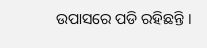ଉପାସରେ ପଡି ରହିଛନ୍ତି ।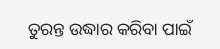ତୁରନ୍ତ ଉଦ୍ଧାର କରିବା ପାଇଁ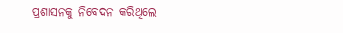ପ୍ରଶାସନକୁ ନିବେଦନ କରିଥିଲେ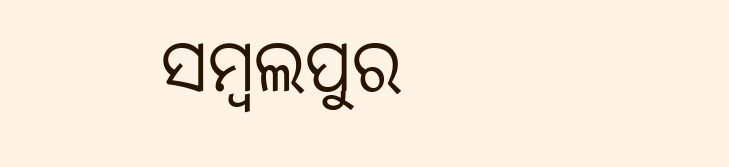ସମ୍ବଲପୁର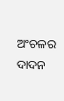ଅଂଚଳର ଦାଦନ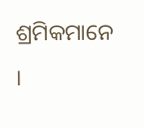ଶ୍ରମିକମାନେ ।